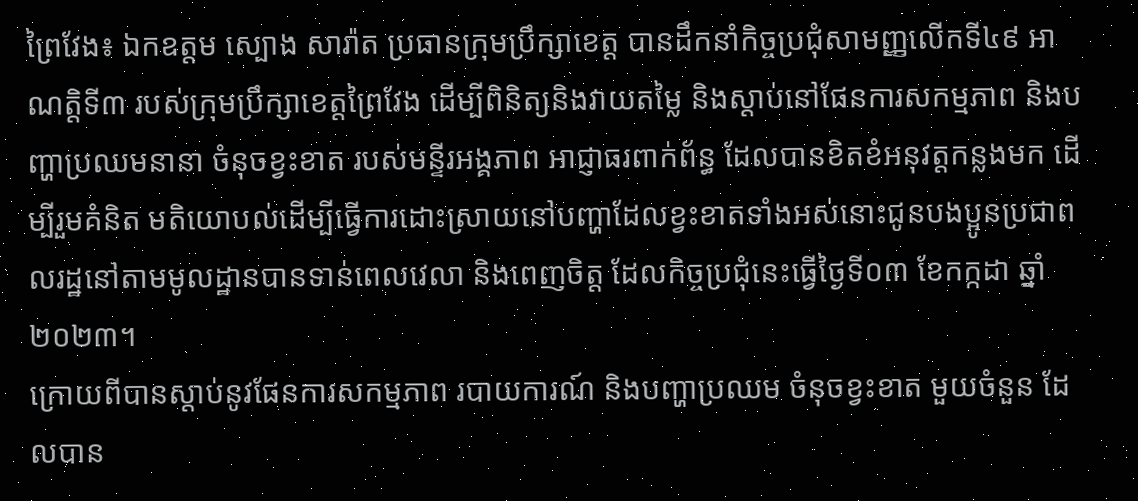ព្រៃវែង៖ ឯកឧត្តម ស្បោង សារ៉ាត ប្រធានក្រុមប្រឹក្សាខេត្ត បានដឹកនាំកិច្ចប្រជុំសាមញ្ញលើកទី៤៩ អាណត្តិទី៣ របស់ក្រុមប្រឹក្សាខេត្តព្រៃវែង ដើម្បីពិនិត្យនិងវាយតម្លៃ និងស្ដាប់នៅផែនការសកម្មភាព និងបញ្ហាប្រឈមនានា ចំនុចខ្វះខាត របស់មន្ទីរអង្គភាព អាជ្ញាធរពាក់ព័ន្ធ ដែលបានខិតខំអនុវត្តកន្លងមក ដើម្បីរួមគំនិត មតិយោបល់ដើម្បីធ្វើការដោះស្រាយនៅបញ្ហាដែលខ្វះខាតទាំងអស់នោះជូនបងប្អូនប្រជាពលរដ្ឋនៅតាមមូលដ្ឋានបានទាន់ពេលវេលា និងពេញចិត្ត ដែលកិច្ចប្រជុំនេះធ្វើថ្ងៃទី០៣ ខែកក្កដា ឆ្នាំ២០២៣។
ក្រោយពីបានស្ដាប់នូវផែនការសកម្មភាព របាយការណ៍ និងបញ្ហាប្រឈម ចំនុចខ្វះខាត មួយចំនួន ដែលបាន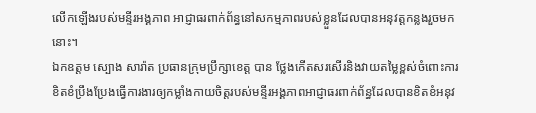លើកឡើងរបស់មន្ទីរអង្គភាព អាជ្ញាធរពាក់ព័ន្ធនៅសកម្មភាពរបស់ខ្លួនដែលបានអនុវត្តកន្លងរួចមកនោះ។
ឯកឧត្តម ស្បោង សារ៉ាត ប្រធានក្រុមប្រឹក្សាខេត្ត បាន ថ្លែងកើតសរសើរនិងវាយតម្លៃខ្ពស់ចំពោះការខិតខំប្រឹងប្រែងធ្វើការងារឲ្យកម្លាំងកាយចិត្តរបស់មន្ទីរអង្គភាពអាជ្ញាធរពាក់ព័ន្ធដែលបានខិតខំអនុវ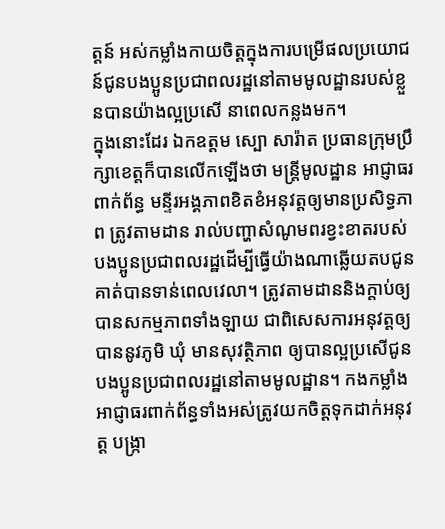ត្តន៍ អស់កម្លាំងកាយចិត្តក្នុងការបម្រើផលប្រយោជន៍ជូនបងប្អូនប្រជាពលរដ្ឋនៅតាមមូលដ្ឋានរបស់ខ្លួនបានយ៉ាងល្អប្រសើ នាពេលកន្លងមក។
ក្នុងនោះដែរ ឯកឧត្តម ស្បោ សារ៉ាត ប្រធានក្រុមប្រឹក្សាខេត្តក៏បានលើកឡើងថា មន្ត្រីមូលដ្ឋាន អាជ្ញាធរពាក់ព័ន្ធ មន្ទីរអង្គភាពខិតខំអនុវត្តឲ្យមានប្រសិទ្ធភាព ត្រូវតាមដាន រាល់បញ្ហាសំណូមពរខ្វះខាតរបស់បងប្អូនប្រជាពលរដ្ឋដើម្បីធ្វើយ៉ាងណាឆ្លើយតបជូនគាត់បានទាន់ពេលវេលា។ ត្រូវតាមដាននិងក្តាប់ឲ្យបានសកម្មភាពទាំងឡាយ ជាពិសេសការអនុវត្តឲ្យបាននូវភូមិ ឃុំ មានសុវត្ថិភាព ឲ្យបានល្អប្រសើជូនបងប្អូនប្រជាពលរដ្ឋនៅតាមមូលដ្ឋាន។ កងកម្លាំង អាជ្ញាធរពាក់ព័ន្ធទាំងអស់ត្រូវយកចិត្តទុកដាក់អនុវត្ត បង្ក្រា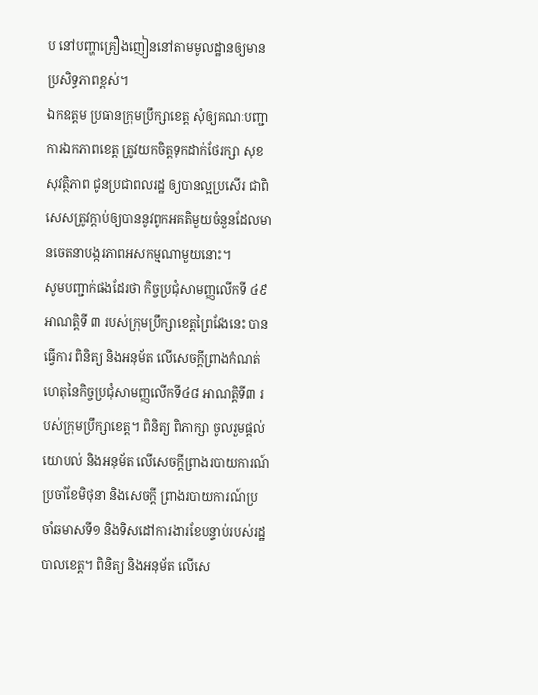ប នៅបញ្ហាគ្រឿងញៀននៅតាមមូលដ្ឋានឲ្យមានប្រសិទ្ធភាពខ្ពស់។
ឯកឧត្តម ប្រធានក្រុមប្រឹក្សាខេត្ត សុំឲ្យគណៈបញ្ជាការឯកភាពខេត្ត ត្រូវយកចិត្តទុកដាក់ថែរក្សា សុខសុវត្ថិភាព ជូនប្រជាពលរដ្ឋ ឲ្យបានល្អប្រសើរ ជាពិសេសត្រូវក្តាប់ឲ្យបាននូវពូកអគតិមួយចំនួនដែលមានចេតនាបង្ករភាពអសកម្មណាមួយនោះ។
សូមបញ្ជាក់ផងដែរថា កិច្ចប្រជុំសាមញ្ញលើកទី ៤៩ អាណត្តិទី ៣ របស់ក្រុមប្រឹក្សាខេត្តព្រៃវែងនេះ បានធ្វើការ ពិនិត្យ និងអនុម័ត លើសេចក្តីព្រាងកំណត់ហេតុនៃកិច្ចប្រជុំសាមញ្ញលើកទី៤៨ អាណត្តិទី៣ របស់ក្រុមប្រឹក្សាខេត្ត។ ពិនិត្យ ពិភាក្សា ចូលរួមផ្ដល់យោបល់ និងអនុម័ត លើសេចក្តីព្រាងរបាយការណ៍ប្រចាំខែមិថុនា និងសេចក្តី ព្រាងរបាយការណ៍ប្រចាំឆមាសទី១ និងទិសដៅការងារខែបន្ទាប់របស់រដ្ឋបាលខេត្ត។ ពិនិត្យ និងអនុម័ត លើសេ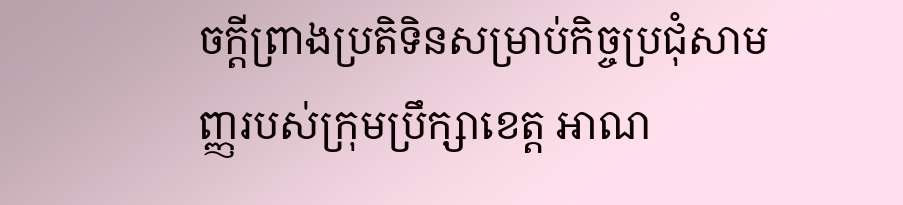ចក្តីព្រាងប្រតិទិនសម្រាប់កិច្ចប្រជុំសាមញ្ញរបស់ក្រុមប្រឹក្សាខេត្ត អាណ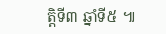ត្តិទី៣ ឆ្នាំទី៥ ៕